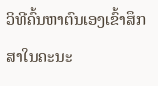ວິທີຄົ້ນຫາຕົນເອງເຂົ້າສຶກສາໃນຄະນະ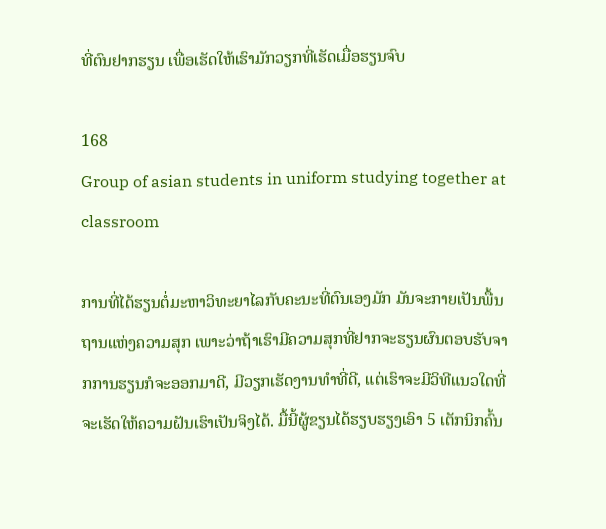ທີ່ຕົນຢາກຮຽນ ເພື່ອເຮັດໃຫ້ເຮົາມັກວຽກທີ່ເຮັດເມື່ອຮຽນຈົບ

168
Group of asian students in uniform studying together at classroom

ການທີ່ໄດ້ຮຽນຕໍ່ມະຫາວິທະຍາໄລກັບຄະນະທີ່ຕົນເອງມັກ ມັນຈະກາຍເປັນພື້ນຖານແຫ່ງຄວາມສຸກ ເພາະວ່າຖ້າເຮົາມີຄວາມສຸກທີ່ຢາກຈະຮຽນຜົນຕອບຮັບຈາກການຮຽນກໍຈະອອກມາດີ, ມີວຽກເຮັດງານທຳທີ່ດີ, ແຕ່ເຮົາຈະມີວິທີແນວໃດທີ່ຈະເຮັດໃຫ້ຄວາມຝັນເຮົາເປັນຈິງໄດ້. ມື້ນີ້ຜູ້ຂຽນໄດ້ຮຽບຮຽງເອົາ 5 ເຕັກນິກຄົ້ນ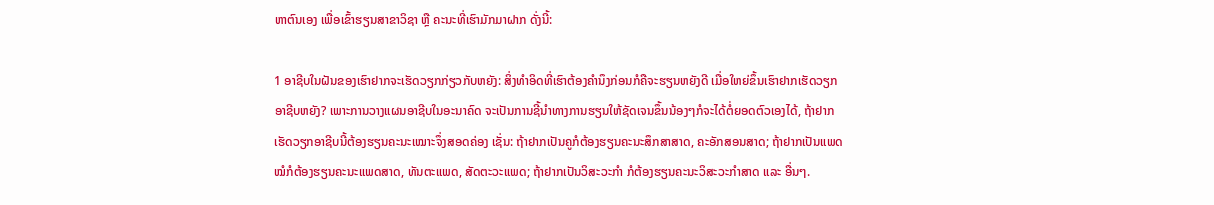ຫາຕົນເອງ ເພື່ອເຂົ້າຮຽນສາຂາວິຊາ ຫຼື ຄະນະທີ່ເຮົາມັກມາຝາກ ດັ່ງນີ້:

1 ອາຊີບໃນຝັນຂອງເຮົາຢາກຈະເຮັດວຽກກ່ຽວກັບຫຍັງ: ສິ່ງທຳອິດທີ່ເຮົາຕ້ອງຄຳນຶງກ່ອນກໍຄືຈະຮຽນຫຍັງດີ ເມື່ອໃຫຍ່ຂຶ້ນເຮົາຢາກເຮັດວຽກອາຊີບຫຍັງ? ເພາະການວາງແຜນອາຊີບໃນອະນາຄົດ ຈະເປັນການຊີ້ນຳທາງການຮຽນໃຫ້ຊັດເຈນຂຶ້ນນ້ອງໆກໍຈະໄດ້ຕໍ່ຍອດຕົວເອງໄດ້, ຖ້າຢາກເຮັດວຽກອາຊີບນີ້ຕ້ອງຮຽນຄະນະເໝາະຈຶ່ງສອດຄ່ອງ ເຊັ່ນ: ຖ້າຢາກເປັນຄູກໍຕ້ອງຮຽນຄະນະສຶກສາສາດ, ຄະອັກສອນສາດ; ຖ້າຢາກເປັນແພດໝໍກໍຕ້ອງຮຽນຄະນະແພດສາດ, ທັນຕະແພດ, ສັດຕະວະແພດ; ຖ້າຢາກເປັນວິສະວະກຳ ກໍຕ້ອງຮຽນຄະນະວິສະວະກຳສາດ ແລະ ອື່ນໆ.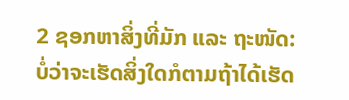2 ຊອກຫາສິ່ງທີ່ມັກ ແລະ ຖະໜັດ: ບໍ່ວ່າຈະເຮັດສິ່ງໃດກໍຕາມຖ້າໄດ້ເຮັດ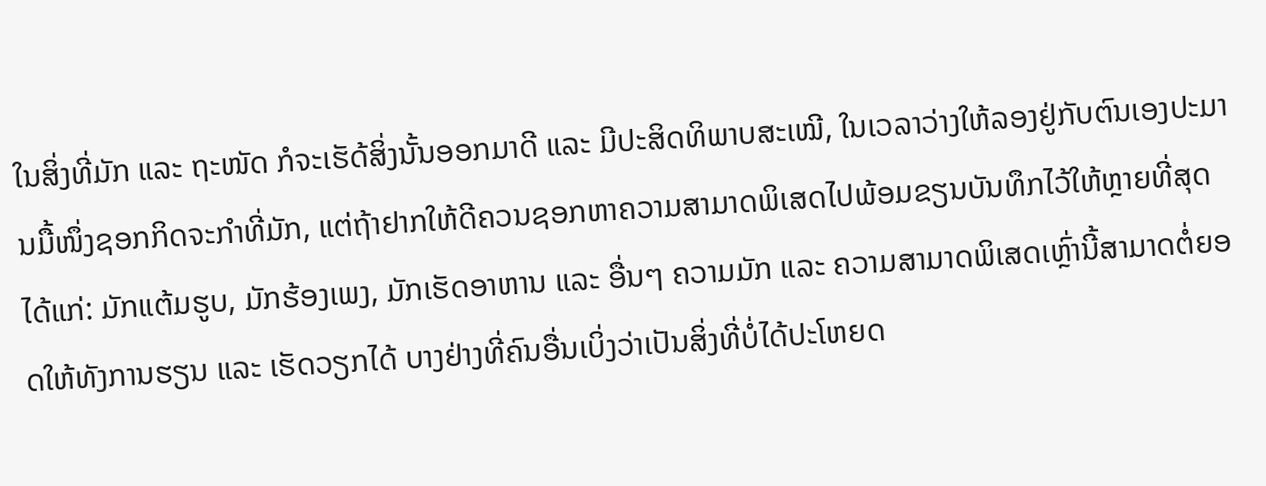ໃນສິ່ງທີ່ມັກ ແລະ ຖະໜັດ ກໍຈະເຮັດ້ສິ່ງນັ້ນອອກມາດີ ແລະ ມີປະສິດທິພາບສະເໝີ, ໃນເວລາວ່າງໃຫ້ລອງຢູ່ກັບຕົນເອງປະມານມື້ໜຶ່ງຊອກກິດຈະກຳທີ່ມັກ, ແຕ່ຖ້າຢາກໃຫ້ດີຄວນຊອກຫາຄວາມສາມາດພິເສດໄປພ້ອມຂຽນບັນທຶກໄວ້ໃຫ້ຫຼາຍທີ່ສຸດ ໄດ້ແກ່: ມັກແຕ້ມຮູບ, ມັກຮ້ອງເພງ, ມັກເຮັດອາຫານ ແລະ ອື່ນໆ ຄວາມມັກ ແລະ ຄວາມສາມາດພິເສດເຫຼົ່ານີ້ສາມາດຕໍ່ຍອດໃຫ້ທັງການຮຽນ ແລະ ເຮັດວຽກໄດ້ ບາງຢ່າງທີ່ຄົນອື່ນເບິ່ງວ່າເປັນສິ່ງທີ່ບໍ່ໄດ້ປະໂຫຍດ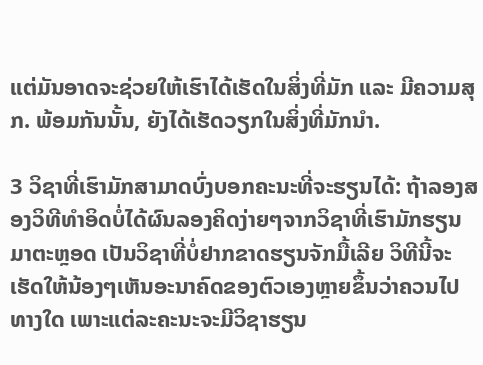ແຕ່ມັນອາດຈະຊ່ວຍໃຫ້ເຮົາໄດ້ເຮັດໃນສິ່ງທີ່ມັກ ແລະ ມີຄວາມສຸກ. ພ້ອມກັນນັ້ນ, ຍັງໄດ້ເຮັດວຽກໃນສິ່ງທີ່ມັກນຳ.

3 ວິຊາທີ່ເຮົາມັກສາມາດບົ່ງບອກຄະນະທີ່ຈະຮຽນໄດ້: ຖ້າລອງສອງວິທີທຳອິດບໍ່ໄດ້ຜົນລອງຄິດງ່າຍໆຈາກວິຊາທີ່ເຮົາມັກຮຽນມາຕະຫຼອດ ເປັນວິຊາທີ່ບໍ່ຢາກຂາດຮຽນຈັກມື້ເລີຍ ວິທີນີ້ຈະເຮັດໃຫ້ນ້ອງໆເຫັນອະນາຄົດຂອງຕົວເອງຫຼາຍຂຶ້ນວ່າຄວນໄປທາງໃດ ເພາະແຕ່ລະຄະນະຈະມີວິຊາຮຽນ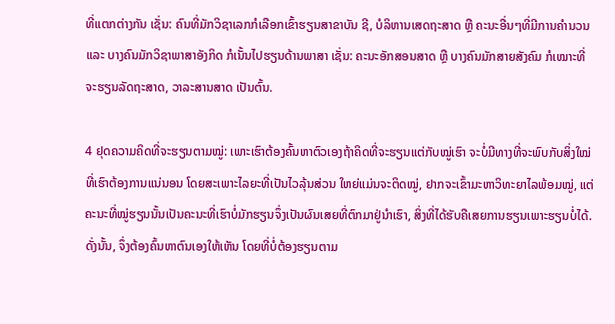ທີ່ແຕກຕ່າງກັນ ເຊັ່ນ: ຄົນທີ່ມັກວິຊາເລກກໍເລືອກເຂົ້າຮຽນສາຂາບັນ ຊີ, ບໍລິຫານເສດຖະສາດ ຫຼື ຄະນະອື່ນໆທີ່ມີການຄຳນວນ ແລະ ບາງຄົນມັກວິຊາພາສາອັງກິດ ກໍເນັ້ນໄປຮຽນດ້ານພາສາ ເຊັ່ນ: ຄະນະອັກສອນສາດ ຫຼື ບາງຄົນມັກສາຍສັງຄົມ ກໍເໝາະທີ່ຈະຮຽນລັດຖະສາດ, ວາລະສານສາດ ເປັນຕົ້ນ.

4 ຢຸດຄວາມຄິດທີ່ຈະຮຽນຕາມໝູ່: ເພາະເຮົາຕ້ອງຄົ້ນຫາຕົວເອງຖ້າຄິດທີ່ຈະຮຽນແຕ່ກັບໝູ່ເຮົາ ຈະບໍ່ມີທາງທີ່ຈະພົບກັບສິ່ງໃໝ່ທີ່ເຮົາຕ້ອງການແນ່ນອນ ໂດຍສະເພາະໄລຍະທີ່ເປັນໄວລຸ້ນສ່ວນ ໃຫຍ່ແມ່ນຈະຕິດໝູ່, ຢາກຈະເຂົ້າມະຫາວິທະຍາໄລພ້ອມໝູ່, ແຕ່ຄະນະທີ່ໝູ່ຮຽນນັ້ນເປັນຄະນະທີ່ເຮົາບໍ່ມັກຮຽນຈຶ່ງເປັນຜົນເສຍທີ່ຕົກມາຢູ່ນຳເຮົາ, ສິ່ງທີ່ໄດ້ຮັບຄືເສຍການຮຽນເພາະຮຽນບໍ່ໄດ້. ດັ່ງນັ້ນ, ຈຶ່ງຕ້ອງຄົ້ນຫາຕົນເອງໃຫ້ເຫັນ ໂດຍທີ່ບໍ່ຕ້ອງຮຽນຕາມ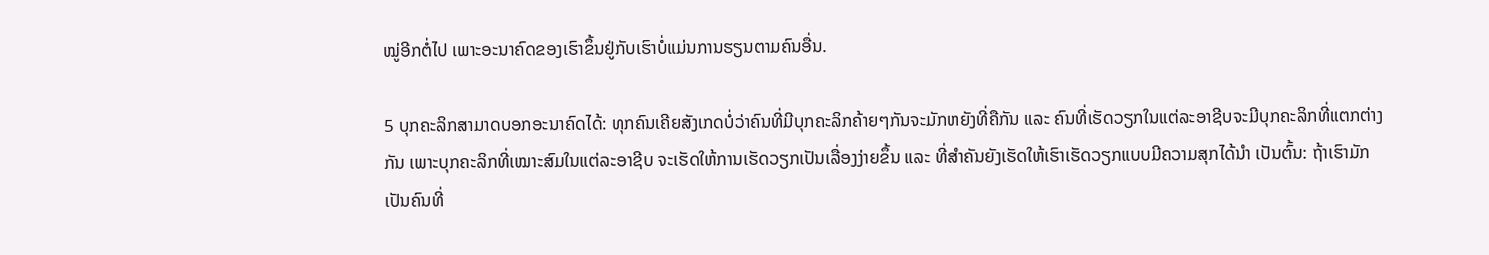ໝູ່ອີກຕໍ່ໄປ ເພາະອະນາຄົດຂອງເຮົາຂຶ້ນຢູ່ກັບເຮົາບໍ່ແມ່ນການຮຽນຕາມຄົນອື່ນ.

5 ບຸກຄະລິກສາມາດບອກອະນາຄົດໄດ້: ທຸກຄົນເຄີຍສັງເກດບໍ່ວ່າຄົນທີ່ມີບຸກຄະລິກຄ້າຍໆກັນຈະມັກຫຍັງທີ່ຄືກັນ ແລະ ຄົນທີ່ເຮັດວຽກໃນແຕ່ລະອາຊີບຈະມີບຸກຄະລິກທີ່ແຕກຕ່າງກັນ ເພາະບຸກຄະລິກທີ່ເໝາະສົມໃນແຕ່ລະອາຊີບ ຈະເຮັດໃຫ້ການເຮັດວຽກເປັນເລື່ອງງ່າຍຂຶ້ນ ແລະ ທີ່ສຳຄັນຍັງເຮັດໃຫ້ເຮົາເຮັດວຽກແບບມີຄວາມສຸກໄດ້ນຳ ເປັນຕົ້ນ: ຖ້າເຮົາມັກເປັນຄົນທີ່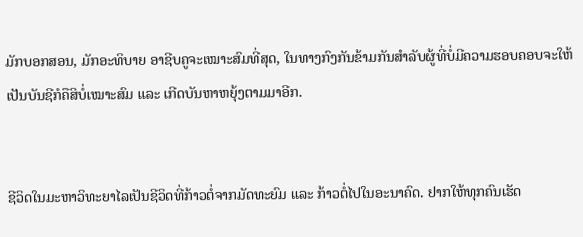ມັກບອກສອນ, ມັກອະທິບາຍ ອາຊີບຄູຈະເໝາະສົມທີ່ສຸດ, ໃນທາງກົງກັນຂ້າມກັນສຳລັບຜູ້ທີ່ບໍ່ມີຄວາມຮອບຄອບຈະໃຫ້ເປັນບັນຊີກໍຄືສິບໍ່ເໝາະສົມ ແລະ ເກີດບັນຫາຫຍຸ້ງຕາມມາອີກ.


ຊີວິດໃນມະຫາວິທະຍາໄລເປັນຊີວິດທີ່ກ້າວຕໍ່ຈາກມັດທະຍົມ ແລະ ກ້າວຕໍ່ໄປໃນອະນາຄົດ. ຢາກໃຫ້ທຸກຄົນເຮັດ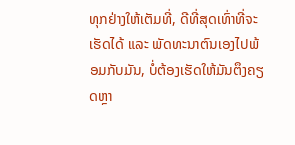ທຸກຢ່າງໃຫ້ເຕັມທີ່, ດີທີ່ສຸດເທົ່າທີ່ຈະເຮັດໄດ້ ແລະ ພັດທະນາຕົນເອງໄປພ້ອມກັບມັນ, ບໍ່ຕ້ອງເຮັດໃຫ້ມັນຕຶງຄຽດຫຼາ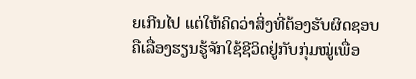ຍເກີນໄປ ແຕ່ໃຫ້ຄິດວ່າສິ່ງທີ່ຕ້ອງຮັບຜິດຊອບຄືເລື່ອງຮຽນຮູ້ຈັກໃຊ້ຊີວິດຢູ່ກັບກຸ່ມໝູ່ເພື່ອ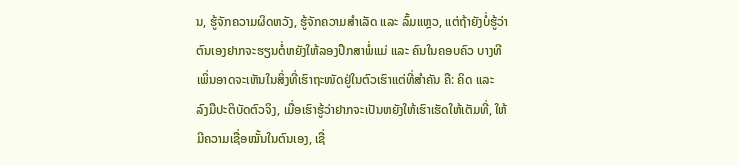ນ, ຮູ້ຈັກຄວາມຜິດຫວັງ, ຮູ້ຈັກຄວາມສຳເລັດ ແລະ ລົ້ມແຫຼວ, ແຕ່ຖ້າຍັງບໍ່ຮູ້ວ່າຕົນເອງຢາກຈະຮຽນຕໍ່ຫຍັງໃຫ້ລອງປຶກສາພໍ່ແມ່ ແລະ ຄົນໃນຄອບຄົວ ບາງທີເພິ່ນອາດຈະເຫັນໃນສິ່ງທີ່ເຮົາຖະໜັດຢູ່ໃນຕົວເຮົາແຕ່ທີ່ສຳຄັນ ຄື: ຄິດ ແລະ ລົງມືປະຕິບັດຕົວຈິງ, ເມື່ອເຮົາຮູ້ວ່າຢາກຈະເປັນຫຍັງໃຫ້ເຮົາເຮັດໃຫ້ເຕັມທີ່, ໃຫ້ມີຄວາມເຊື່ອໝັ້ນໃນຕົນເອງ, ເຊື່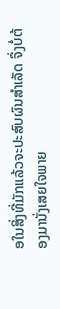ອໃນສິ່ງທີ່ມັກແລ້ວຈະປະສົບຜົນສຳເລັດ ຈຶ່ງບໍ່ຕ້ອງມານັ່ງເສຍໃຈພາຍ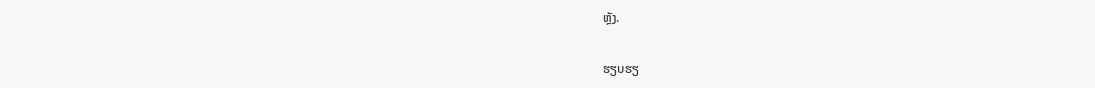ຫຼັງ.

ຮຽບຮຽ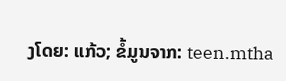ງໂດຍ: ແກ້ວ; ຂໍ້ມູນຈາກ: teen.mtha